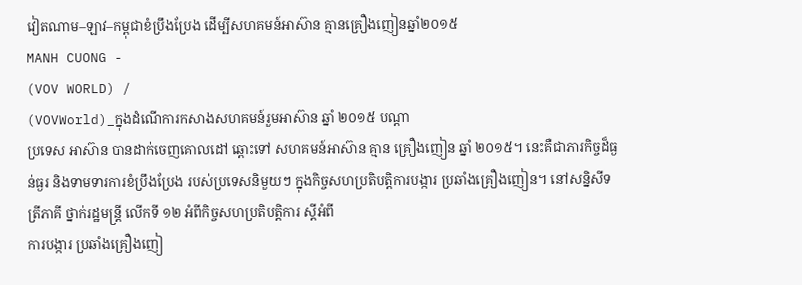វៀតណាម–ឡាវ–កម្ពុជាខំប្រឹងប្រែង ដើម្បីសហគមន៍អាស៊ាន គ្មានគ្រឿងញៀនឆ្នាំ២០១៥
MANH CUONG -
(VOV WORLD) /
(VOVWorld)_ក្នុងដំណើការកសាងសហគមន៍រួមអាស៊ាន ឆ្នាំ ២០១៥ បណ្ដា
ប្រទេស អាស៊ាន បានដាក់ចេញគោលដៅ ឆ្ពោះទៅ សហគមន៍អាស៊ាន គ្មាន គ្រឿងញៀន ឆ្នាំ ២០១៥។ នេះគឺជាភារកិច្ចដ៏ធ្ងន់ធ្ងរ និងទាមទារការខំប្រឹងប្រែង របស់ប្រទេសនិមួយៗ ក្នុងកិច្ចសហប្រតិបត្តិការបង្ការ ប្រឆាំងគ្រឿងញៀន។ នៅសន្និសីទត្រីភាគី ថ្នាក់រដ្ឋមន្ត្រី លើកទី ១២ អំពីកិច្ចសហប្រតិបត្តិការ ស្ដីអំពី
ការបង្ការ ប្រឆាំងគ្រឿងញៀ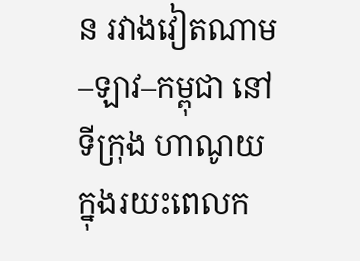ន រវាងវៀតណាម–ឡាវ–កម្ពុជា នៅទីក្រុង ហាណូយ ក្នុងរយះពេលក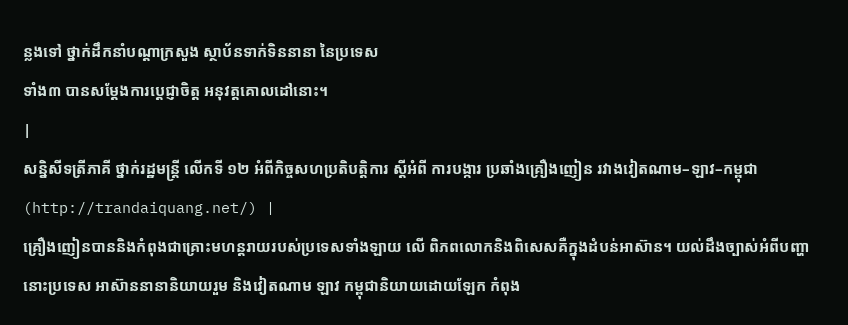ន្លងទៅ ថ្នាក់ដឹកនាំបណ្ដាក្រសួង ស្ថាប័នទាក់ទិននានា នៃប្រទេស
ទាំង៣ បានសម្ដែងការប្តេជ្ញាចិត្ត អនុវត្តគោលដៅនោះ។
|
សន្និសីទត្រីភាគី ថ្នាក់រដ្ឋមន្ត្រី លើកទី ១២ អំពីកិច្ចសហប្រតិបត្តិការ ស្ដីអំពី ការបង្ការ ប្រឆាំងគ្រឿងញៀន រវាងវៀតណាម–ឡាវ–កម្ពុជា (http://trandaiquang.net/) |
គ្រឿងញៀនបាននិងកំពុងជាគ្រោះមហន្តរាយរបស់ប្រទេសទាំងឡាយ លើ ពិភពលោកនិងពិសេសគឺក្នុងដំបន់អាស៊ាន។ យល់ដឹងច្បាស់អំពីបញ្ហានោះប្រទេស អាស៊ាននានានិយាយរួម និងវៀតណាម ឡាវ កម្ពុជានិយាយដោយឡែក កំពុង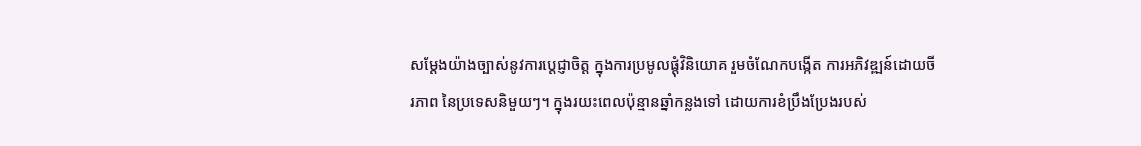សម្ដែងយ៉ាងច្បាស់នូវការប្តេជ្ញាចិត្ត ក្នុងការប្រមូលផ្តុំវិនិយោគ រួមចំណែកបង្កើត ការអភិវឌ្ឍន៍ដោយចីរភាព នៃប្រទេសនិមួយៗ។ ក្នុងរយះពេលប៉ុន្មានឆ្នាំកន្លងទៅ ដោយការខំប្រឹងប្រែងរបស់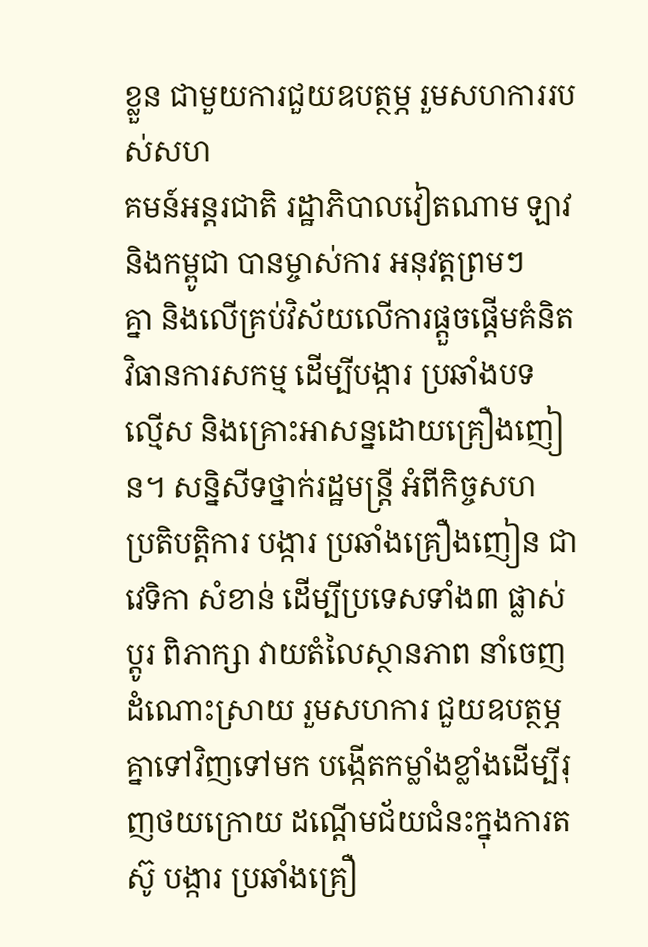ខ្លួន ជាមួយការជួយឧបត្ថម្ភ រួមសហការរបស់សហ
គមន៍អន្តរជាតិ រដ្ឋាភិបាលវៀតណាម ឡាវ និងកម្ពូជា បានម្ចាស់ការ អនុវត្តព្រមៗ
គ្នា និងលើគ្រប់វិស័យលើការផ្តួចផ្តើមគំនិត វិធានការសកម្ម ដើម្បីបង្ការ ប្រឆាំងបទ
ល្មើស និងគ្រោះអាសន្នដោយគ្រឿងញៀន។ សន្និសីទថ្នាក់រដ្ឋមន្តី្រ អំពីកិច្ចសហ
ប្រតិបត្តិការ បង្ការ ប្រឆាំងគ្រឿងញៀន ជាវេទិកា សំខាន់ ដើម្បីប្រទេសទាំង៣ ផ្លាស់ប្តូរ ពិភាក្សា វាយតំលៃស្ថានភាព នាំចេញដំណោះស្រាយ រួមសហការ ជួយឧបត្ថម្ភគ្នាទៅវិញទៅមក បង្កើតកម្លាំងខ្លាំងដើម្បីរុញថយក្រោយ ដណ្ដើមជ័យជំនះក្នុងការតស៊ូ បង្ការ ប្រឆាំងគ្រឿ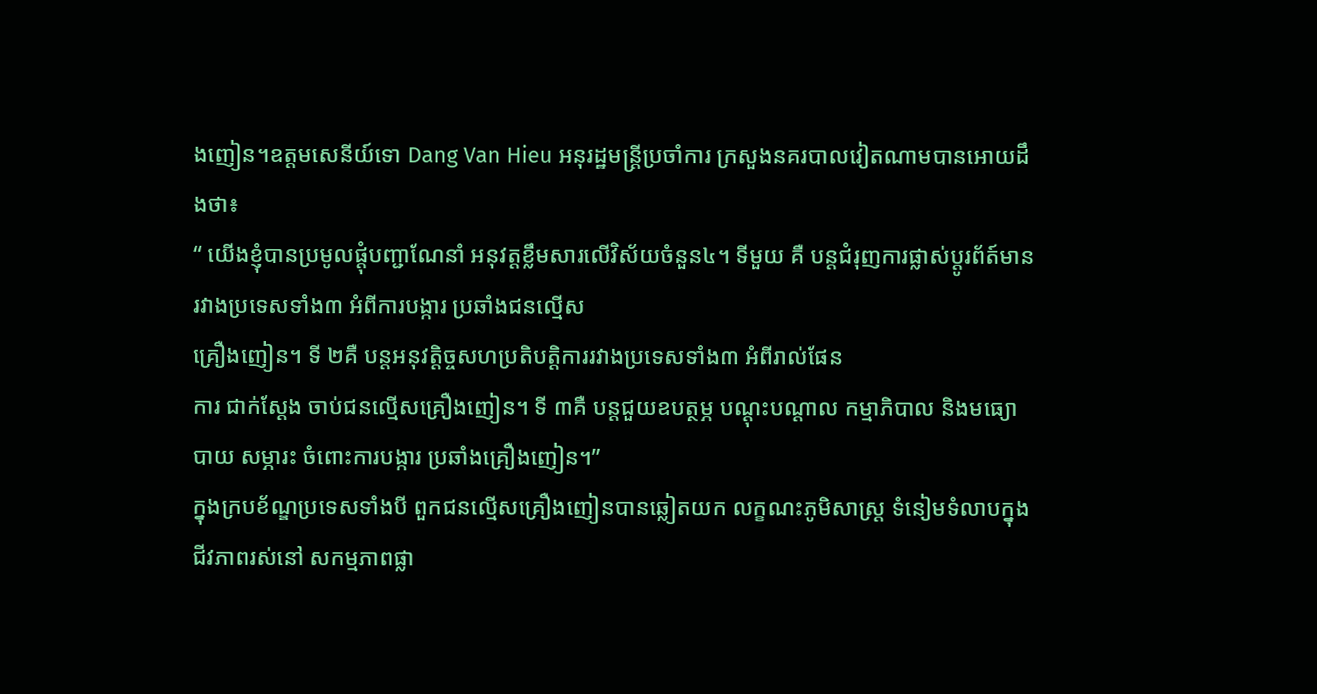ងញៀន។ឧត្តមសេនីយ៍ទោ Dang Van Hieu អនុរដ្ឋមន្ត្រីប្រចាំការ ក្រសួងនគរបាលវៀតណាមបានអោយដឹងថា៖
“ យើងខ្ញុំបានប្រមូលផ្តុំបញ្ជាណែនាំ អនុវត្តខ្លឹមសារលើវិស័យចំនួន៤។ ទីមួយ គឺ បន្តជំរុញការផ្លាស់ប្តូរព័ត៍មាន រវាងប្រទេសទាំង៣ អំពីការបង្ការ ប្រឆាំងជនល្មើស
គ្រឿងញៀន។ ទី ២គឺ បន្តអនុវត្តិច្ចសហប្រតិបត្តិការរវាងប្រទេសទាំង៣ អំពីរាល់ផែន
ការ ជាក់ស្ដែង ចាប់ជនល្មើសគ្រឿងញៀន។ ទី ៣គឺ បន្តជួយឧបត្ថម្ភ បណ្ដុះបណ្ដាល កម្មាភិបាល និងមធ្យោបាយ សម្ភារះ ចំពោះការបង្ការ ប្រឆាំងគ្រឿងញៀន។”
ក្នុងក្របខ័ណ្ឌប្រទេសទាំងបី ពួកជនល្មើសគ្រឿងញៀនបានឆ្លៀតយក លក្ខណះភូមិសាស្ត្រ ទំនៀមទំលាបក្នុងជីវភាពរស់នៅ សកម្មភាពផ្លា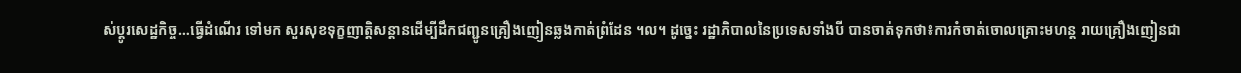ស់ប្តូរសេដ្ឋកិច្ច…ធ្វើដំណើរ ទៅមក សួរសុខទុក្ខញាត្តិសន្តានដើម្បីដឹកជញ្ជូនគ្រឿងញៀនឆ្លងកាត់ព្រំដែន ។ល។ ដូច្នេះ រដ្ឋាភិបាលនៃប្រទេសទាំងបី បានចាត់ទុកថា៖ការកំចាត់ចោលគ្រោះមហន្ត រាយគ្រឿងញៀនជា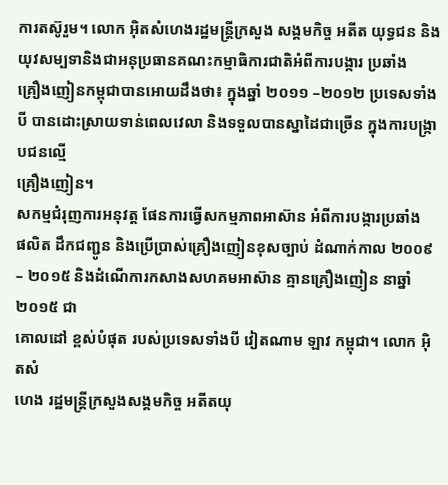ការតស៊ូរួម។ លោក អ៊ិតសំហេងរដ្ឋមន្ត្រីក្រសួង សង្គមកិច្ច អតីត យុទ្ធជន និងយុវសម្បទានិងជាអនុប្រធានគណះកម្មាធិការជាតិអំពីការបង្ការ ប្រឆាំង
គ្រឿងញៀនកម្ពុជាបានអោយដឹងថា៖ ក្នុងឆ្នាំ ២០១១ –២០១២ ប្រទេសទាំងបី បានដោះស្រាយទាន់ពេលវេលា និងទទួលបានស្នាដៃជាច្រើន ក្នុងការបង្ក្រាបជនល្មើ
គ្រឿងញៀន។
សកម្មជំរុញការអនុវត្ត ផែនការធ្វើសកម្មភាពអាស៊ាន អំពីការបង្ការប្រឆាំង
ផលិត ដឹកជញ្ជូន និងប្រើប្រាស់គ្រឿងញៀនខុសច្បាប់ ដំណាក់កាល ២០០៩– ២០១៥ និងដំណើការកសាងសហគមអាស៊ាន គ្មានគ្រឿងញៀន នាឆ្នាំ ២០១៥ ជា
គោលដៅ ខ្ពស់បំផុត របស់ប្រទេសទាំងបី វៀតណាម ឡាវ កម្ពុជា។ លោក អ៊ិតសំ
ហេង រដ្ឋមន្ត្រីក្រសួងសង្គមកិច្ច អតីតយុ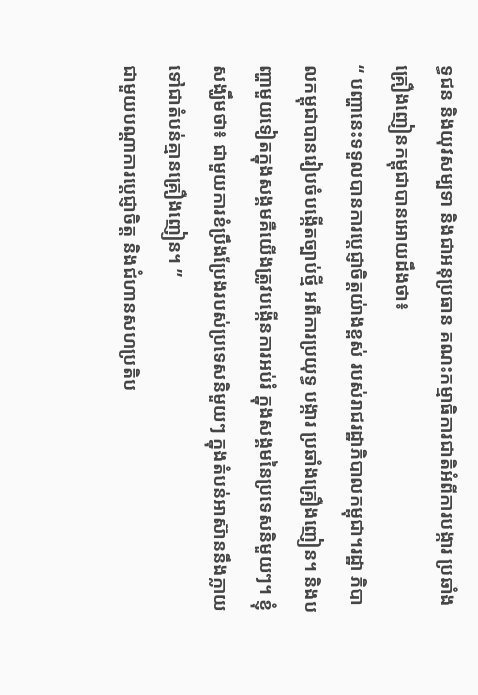ទ្ធជន និងយុវសម្បទា និងជាអនុប្រធាន គណះកម្មាធិការជាតិអំពីការបង្ការ ប្រឆាំងគ្រឿងញៀនកម្ពុជាបានអោយដឹងថា៖
“ បញ្ហានេះទទួលបានការប្តេជ្ញាចិត្តយ់ាងខ្ពស់ របស់រាជរដ្ឋាភិបាលកម្ពុជា។រដ្ឋា ភិបាលកម្ពុជាបានរៀបចំបង្កើតច្បាប់ថ្មី អពីការប្រយុទ្ធ បង្ការ ប្រឆាំងគ្រឿងញៀន។ និងបញ្ហាមួយទៀតក្នុងសង្គមគឺយើងត្រូវបង្កើនការអប់រំ ក្នុងសង្គមនៃប្រទេសនិមួយៗ។ ខ្ញុំសង្ឃឹមថា៖ ជាមួយការខំប្រឹងប្រែងរបស់ប្រទេសនិមួយៗ ក្នុងតំបន់អាស៊ាននឹងក្លាយទៅជាតំបន់គ្មានគ្រឿងញៀន។ ”
ជាមួយបណ្ដាការប្តេជ្ញាចិត្ត និងជំហានសហប្រតិប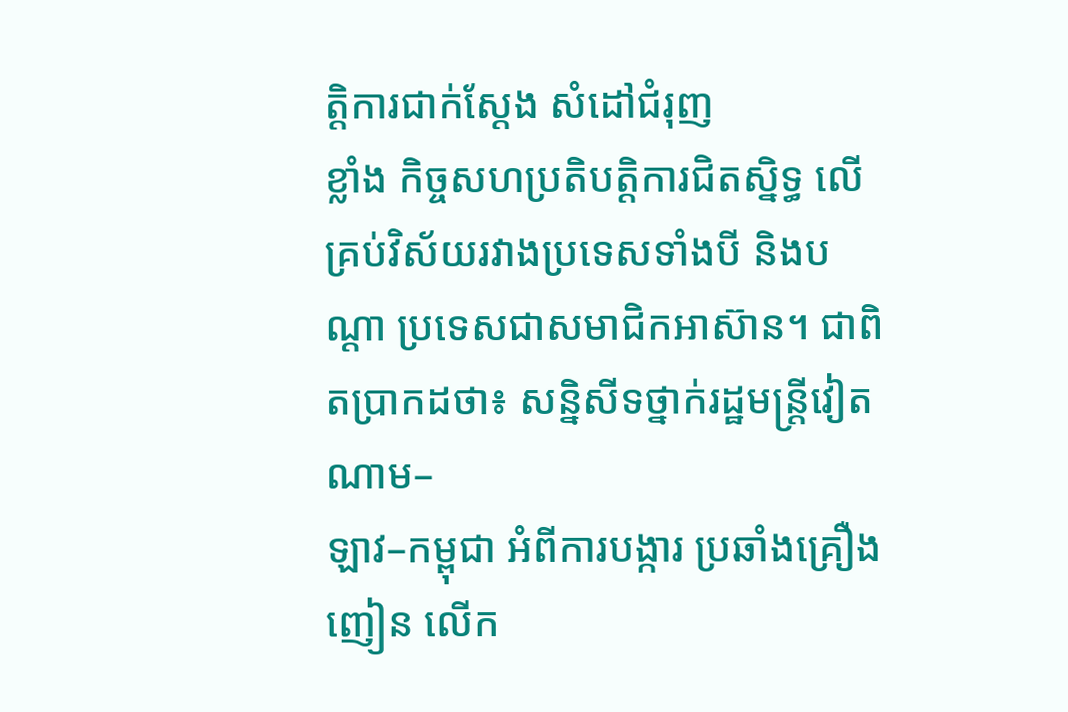ត្តិការជាក់ស្ដែង សំដៅជំរុញ
ខ្លាំង កិច្ចសហប្រតិបត្តិការជិតស្និទ្ធ លើគ្រប់វិស័យរវាងប្រទេសទាំងបី និងបណ្ដា ប្រទេសជាសមាជិកអាស៊ាន។ ជាពិតប្រាកដថា៖ សន្និសីទថ្នាក់រដ្ឋមន្ត្រីវៀតណាម–
ឡាវ–កម្ពុជា អំពីការបង្ការ ប្រឆាំងគ្រឿងញៀន លើក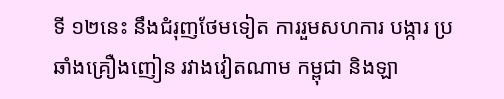ទី ១២នេះ នឹងជំរុញថែមទៀត ការរួមសហការ បង្ការ ប្រឆាំងគ្រឿងញៀន រវាងវៀតណាម កម្ពុជា និងឡា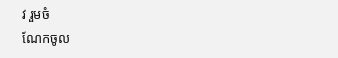វ រួមចំ
ណែកចូល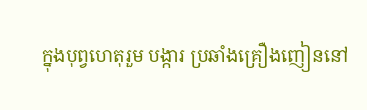ក្នុងបុព្វហេតុរួម បង្ការ ប្រឆាំងគ្រឿងញៀននៅ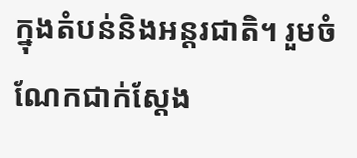ក្នុងតំបន់និងអន្តរជាតិ។ រួមចំណែកជាក់ស្ដែង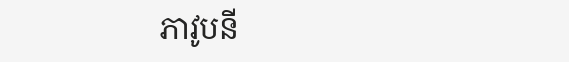ភាវូបនី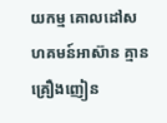យកម្ម គោលដៅសហគមន៍អាស៊ាន គ្មានគ្រឿងញៀន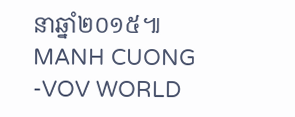នាឆ្នាំ២០១៥៕
MANH CUONG
-VOV WORLD